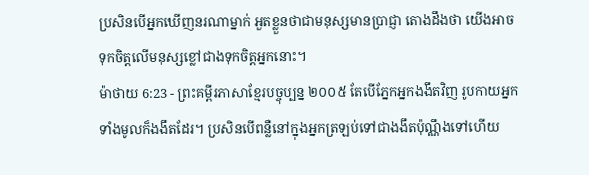ប្រសិនបើអ្នកឃើញនរណាម្នាក់ អួតខ្លួនថាជាមនុស្សមានប្រាជ្ញា តោងដឹងថា យើងអាចទុកចិត្តលើមនុស្សខ្លៅជាងទុកចិត្តអ្នកនោះ។
ម៉ាថាយ 6:23 - ព្រះគម្ពីរភាសាខ្មែរបច្ចុប្បន្ន ២០០៥ តែបើភ្នែកអ្នកងងឹតវិញ រូបកាយអ្នកទាំងមូលក៏ងងឹតដែរ។ ប្រសិនបើពន្លឺនៅក្នុងអ្នកត្រឡប់ទៅជាងងឹតប៉ុណ្ណឹងទៅហើយ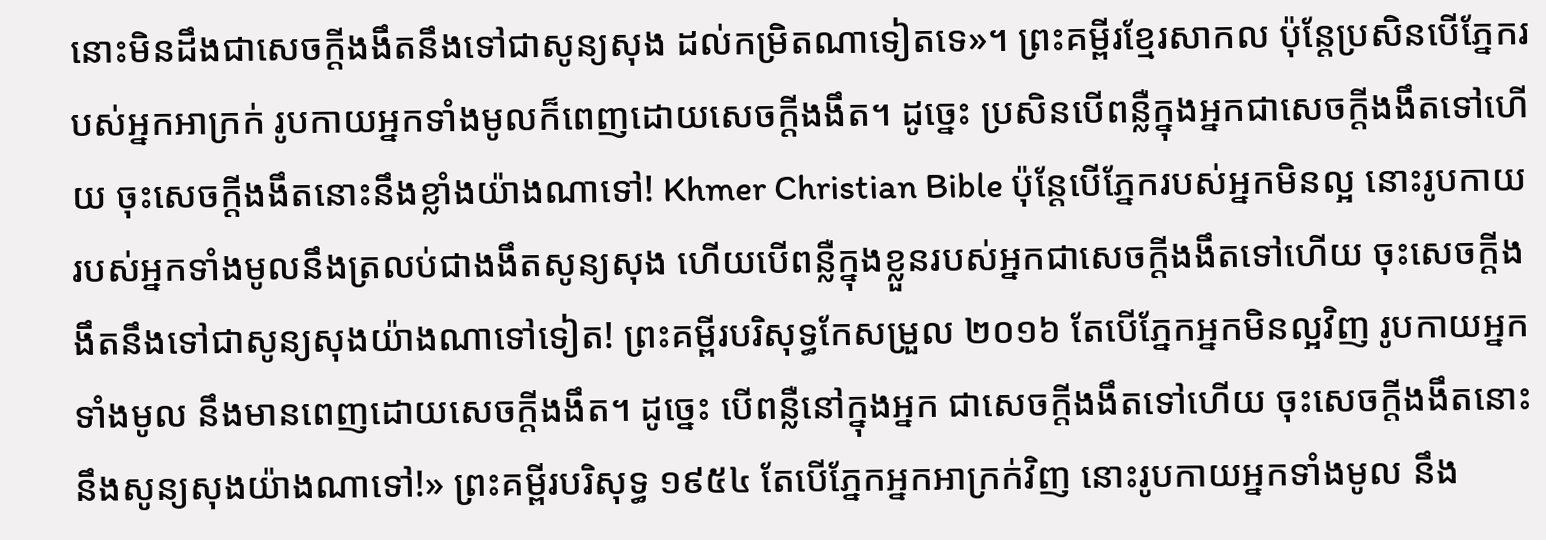នោះមិនដឹងជាសេចក្ដីងងឹតនឹងទៅជាសូន្យសុង ដល់កម្រិតណាទៀតទេ»។ ព្រះគម្ពីរខ្មែរសាកល ប៉ុន្តែប្រសិនបើភ្នែករបស់អ្នកអាក្រក់ រូបកាយអ្នកទាំងមូលក៏ពេញដោយសេចក្ដីងងឹត។ ដូច្នេះ ប្រសិនបើពន្លឺក្នុងអ្នកជាសេចក្ដីងងឹតទៅហើយ ចុះសេចក្ដីងងឹតនោះនឹងខ្លាំងយ៉ាងណាទៅ! Khmer Christian Bible ប៉ុន្ដែបើភ្នែករបស់អ្នកមិនល្អ នោះរូបកាយរបស់អ្នកទាំងមូលនឹងត្រលប់ជាងងឹតសូន្យសុង ហើយបើពន្លឺក្នុងខ្លួនរបស់អ្នកជាសេចក្ដីងងឹតទៅហើយ ចុះសេចក្ដីងងឹតនឹងទៅជាសូន្យសុងយ៉ាងណាទៅទៀត! ព្រះគម្ពីរបរិសុទ្ធកែសម្រួល ២០១៦ តែបើភ្នែកអ្នកមិនល្អវិញ រូបកាយអ្នកទាំងមូល នឹងមានពេញដោយសេចក្តីងងឹត។ ដូច្នេះ បើពន្លឺនៅក្នុងអ្នក ជាសេចក្តីងងឹតទៅហើយ ចុះសេចក្តីងងឹតនោះនឹងសូន្យសុងយ៉ាងណាទៅ!» ព្រះគម្ពីរបរិសុទ្ធ ១៩៥៤ តែបើភ្នែកអ្នកអាក្រក់វិញ នោះរូបកាយអ្នកទាំងមូល នឹង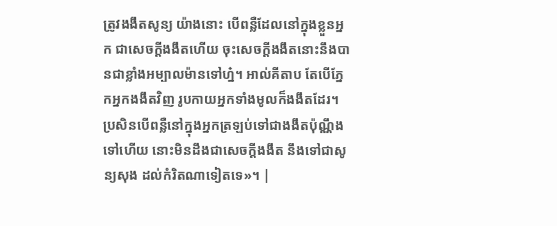ត្រូវងងឹតសូន្យ យ៉ាងនោះ បើពន្លឺដែលនៅក្នុងខ្លួនអ្នក ជាសេចក្ដីងងឹតហើយ ចុះសេចក្ដីងងឹតនោះនឹងបានជាខ្លាំងអម្បាលម៉ានទៅហ្ន៎។ អាល់គីតាប តែបើភ្នែកអ្នកងងឹតវិញ រូបកាយអ្នកទាំងមូលក៏ងងឹតដែរ។ ប្រសិនបើពន្លឺនៅក្នុងអ្នកត្រឡប់ទៅជាងងឹតប៉ុណ្ណឹងទៅហើយ នោះមិនដឹងជាសេចក្ដីងងឹត នឹងទៅជាសូន្យសុង ដល់កំរិតណាទៀតទេ»។ |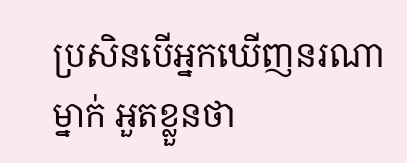ប្រសិនបើអ្នកឃើញនរណាម្នាក់ អួតខ្លួនថា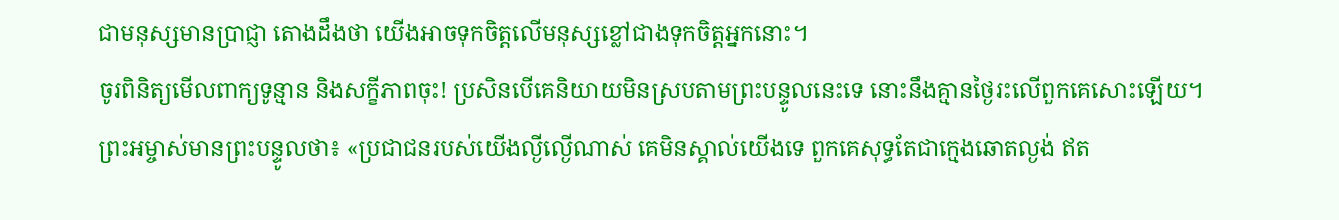ជាមនុស្សមានប្រាជ្ញា តោងដឹងថា យើងអាចទុកចិត្តលើមនុស្សខ្លៅជាងទុកចិត្តអ្នកនោះ។
ចូរពិនិត្យមើលពាក្យទូន្មាន និងសក្ខីភាពចុះ! ប្រសិនបើគេនិយាយមិនស្របតាមព្រះបន្ទូលនេះទេ នោះនឹងគ្មានថ្ងៃរះលើពួកគេសោះឡើយ។
ព្រះអម្ចាស់មានព្រះបន្ទូលថា៖ «ប្រជាជនរបស់យើងល្ងីល្ងើណាស់ គេមិនស្គាល់យើងទេ ពួកគេសុទ្ធតែជាក្មេងឆោតល្ងង់ ឥត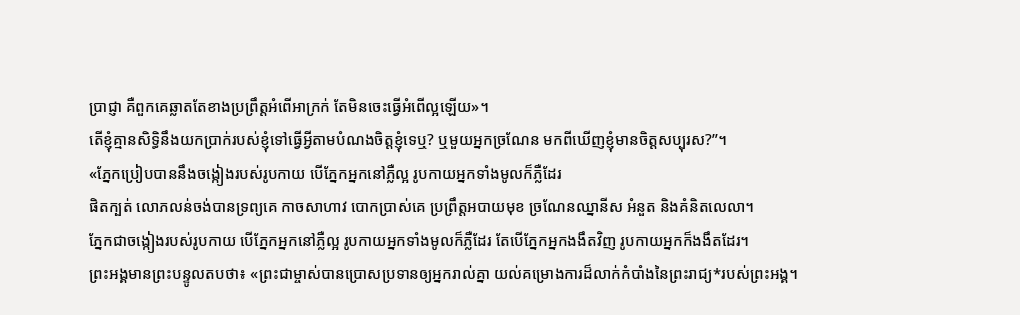ប្រាជ្ញា គឺពួកគេឆ្លាតតែខាងប្រព្រឹត្តអំពើអាក្រក់ តែមិនចេះធ្វើអំពើល្អឡើយ»។
តើខ្ញុំគ្មានសិទ្ធិនឹងយកប្រាក់របស់ខ្ញុំទៅធ្វើអ្វីតាមបំណងចិត្តខ្ញុំទេឬ? ឬមួយអ្នកច្រណែន មកពីឃើញខ្ញុំមានចិត្តសប្បុរស?”។
«ភ្នែកប្រៀបបាននឹងចង្កៀងរបស់រូបកាយ បើភ្នែកអ្នកនៅភ្លឺល្អ រូបកាយអ្នកទាំងមូលក៏ភ្លឺដែរ
ផិតក្បត់ លោភលន់ចង់បានទ្រព្យគេ កាចសាហាវ បោកប្រាស់គេ ប្រព្រឹត្តអបាយមុខ ច្រណែនឈ្នានីស អំនួត និងគំនិតលេលា។
ភ្នែកជាចង្កៀងរបស់រូបកាយ បើភ្នែកអ្នកនៅភ្លឺល្អ រូបកាយអ្នកទាំងមូលក៏ភ្លឺដែរ តែបើភ្នែកអ្នកងងឹតវិញ រូបកាយអ្នកក៏ងងឹតដែរ។
ព្រះអង្គមានព្រះបន្ទូលតបថា៖ «ព្រះជាម្ចាស់បានប្រោសប្រទានឲ្យអ្នករាល់គ្នា យល់គម្រោងការដ៏លាក់កំបាំងនៃព្រះរាជ្យ*របស់ព្រះអង្គ។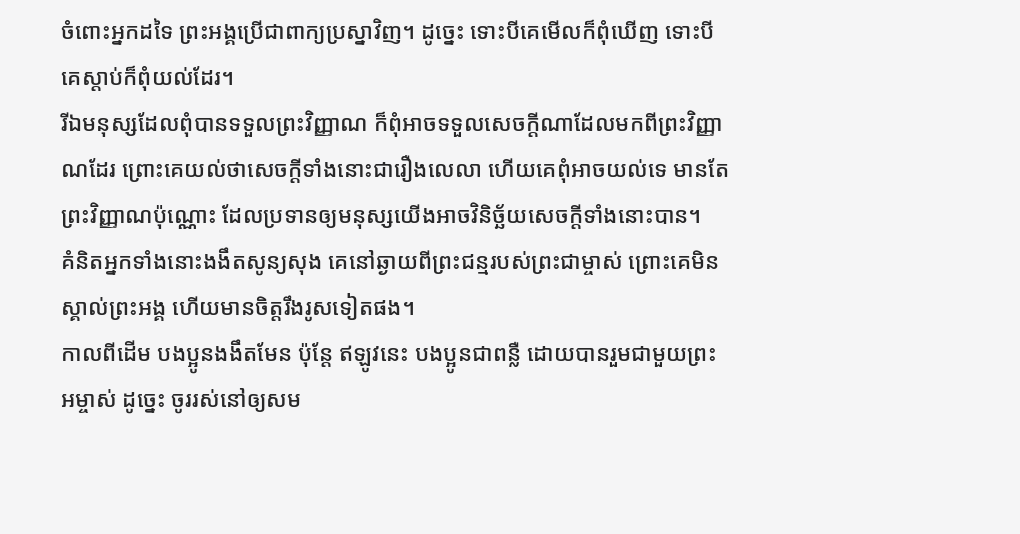ចំពោះអ្នកដទៃ ព្រះអង្គប្រើជាពាក្យប្រស្នាវិញ។ ដូច្នេះ ទោះបីគេមើលក៏ពុំឃើញ ទោះបីគេស្ដាប់ក៏ពុំយល់ដែរ។
រីឯមនុស្សដែលពុំបានទទួលព្រះវិញ្ញាណ ក៏ពុំអាចទទួលសេចក្ដីណាដែលមកពីព្រះវិញ្ញាណដែរ ព្រោះគេយល់ថាសេចក្ដីទាំងនោះជារឿងលេលា ហើយគេពុំអាចយល់ទេ មានតែព្រះវិញ្ញាណប៉ុណ្ណោះ ដែលប្រទានឲ្យមនុស្សយើងអាចវិនិច្ឆ័យសេចក្ដីទាំងនោះបាន។
គំនិតអ្នកទាំងនោះងងឹតសូន្យសុង គេនៅឆ្ងាយពីព្រះជន្មរបស់ព្រះជាម្ចាស់ ព្រោះគេមិនស្គាល់ព្រះអង្គ ហើយមានចិត្តរឹងរូសទៀតផង។
កាលពីដើម បងប្អូនងងឹតមែន ប៉ុន្តែ ឥឡូវនេះ បងប្អូនជាពន្លឺ ដោយបានរួមជាមួយព្រះអម្ចាស់ ដូច្នេះ ចូររស់នៅឲ្យសម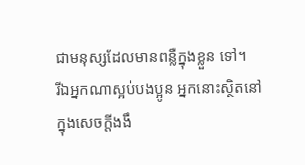ជាមនុស្សដែលមានពន្លឺក្នុងខ្លួន ទៅ។
រីឯអ្នកណាស្អប់បងប្អូន អ្នកនោះស្ថិតនៅក្នុងសេចក្ដីងងឹ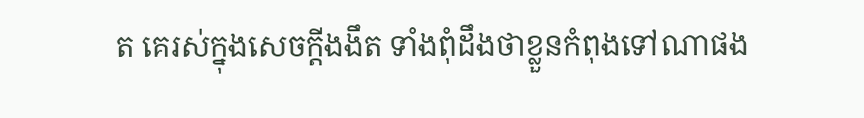ត គេរស់ក្នុងសេចក្ដីងងឹត ទាំងពុំដឹងថាខ្លួនកំពុងទៅណាផង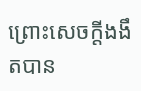ព្រោះសេចក្ដីងងឹតបាន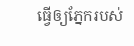ធ្វើឲ្យភ្នែករបស់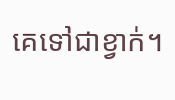គេទៅជាខ្វាក់។